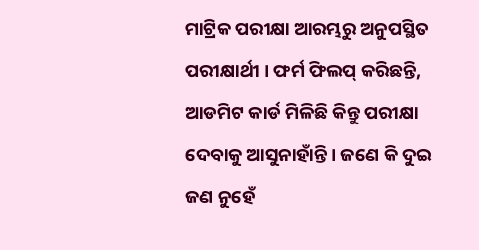ମାଟ୍ରିକ ପରୀକ୍ଷା ଆରମ୍ଭରୁ ଅନୁପସ୍ଥିତ ପରୀକ୍ଷାର୍ଥୀ । ଫର୍ମ ଫିଲପ୍ କରିଛନ୍ତି, ଆଡମିଟ କାର୍ଡ ମିଳିଛି କିନ୍ତୁ ପରୀକ୍ଷା ଦେବାକୁ ଆସୁନାହାଁନ୍ତି । ଜଣେ କି ଦୁଇ ଜଣ ନୁହେଁ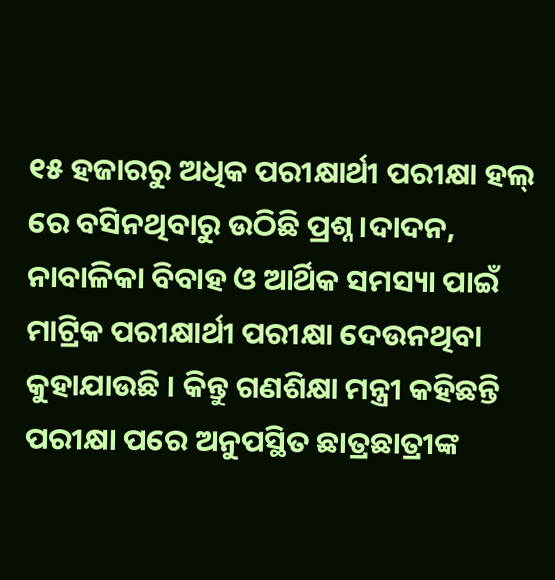୧୫ ହଜାରରୁ ଅଧିକ ପରୀକ୍ଷାର୍ଥୀ ପରୀକ୍ଷା ହଲ୍ ରେ ବସିନଥିବାରୁ ଉଠିଛି ପ୍ରଶ୍ନ ।ଦାଦନ, ନାବାଳିକା ବିବାହ ଓ ଆର୍ଥିକ ସମସ୍ୟା ପାଇଁ ମାଟ୍ରିକ ପରୀକ୍ଷାର୍ଥୀ ପରୀକ୍ଷା ଦେଉନଥିବା କୁହାଯାଉଛି । କିନ୍ତୁ ଗଣଶିକ୍ଷା ମନ୍ତ୍ରୀ କହିଛନ୍ତି ପରୀକ୍ଷା ପରେ ଅନୁପସ୍ଥିତ ଛାତ୍ରଛାତ୍ରୀଙ୍କ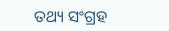ତଥ୍ୟ ସଂଗ୍ରହ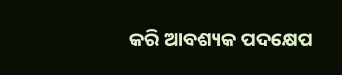କରି ଆବଶ୍ୟକ ପଦକ୍ଷେପ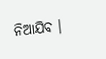ନିଆଯିବ ।